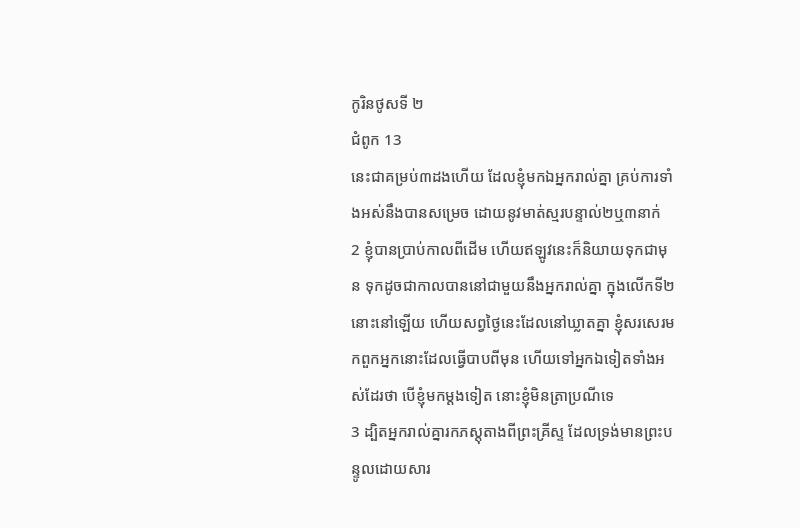កូរិនថូសទី ២
ជំពូក 13
នេះជាគម្រប់៣ដងហើយ ដែលខ្ញុំមកឯអ្នករាល់គ្នា គ្រប់ការទាំងអស់នឹងបានសម្រេច ដោយនូវមាត់ស្មរបន្ទាល់២ឬ៣នាក់
2 ខ្ញុំបានប្រាប់កាលពីដើម ហើយឥឡូវនេះក៏និយាយទុកជាមុន ទុកដូចជាកាលបាននៅជាមួយនឹងអ្នករាល់គ្នា ក្នុងលើកទី២នោះនៅឡើយ ហើយសព្វថ្ងៃនេះដែលនៅឃ្លាតគ្នា ខ្ញុំសរសេរមកពួកអ្នកនោះដែលធ្វើបាបពីមុន ហើយទៅអ្នកឯទៀតទាំងអស់ដែរថា បើខ្ញុំមកម្តងទៀត នោះខ្ញុំមិនត្រាប្រណីទេ
3 ដ្បិតអ្នករាល់គ្នារកភស្តុតាងពីព្រះគ្រីស្ទ ដែលទ្រង់មានព្រះបន្ទូលដោយសារ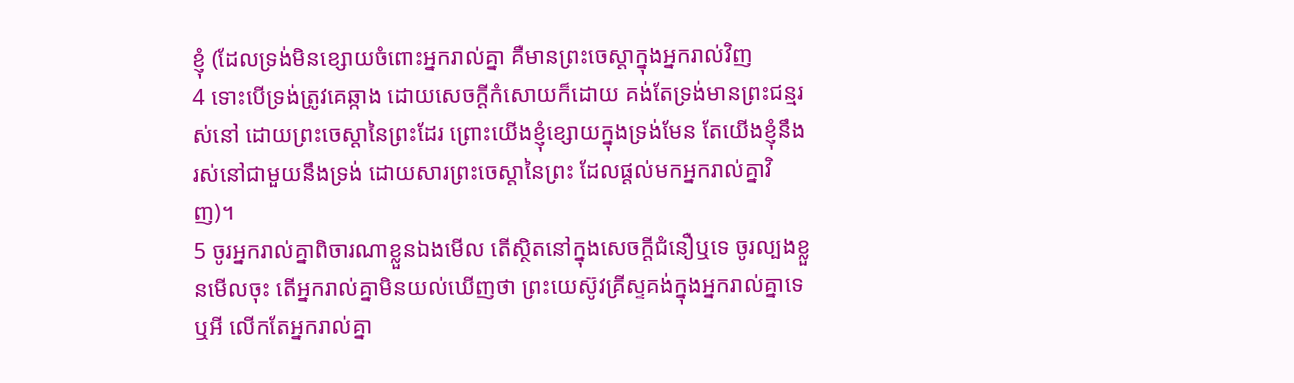ខ្ញុំ (ដែលទ្រង់មិនខ្សោយចំពោះអ្នករាល់គ្នា គឺមានព្រះចេស្តាក្នុងអ្នករាល់វិញ
4 ទោះបើទ្រង់ត្រូវគេឆ្កាង ដោយសេចក្ដីកំសោយក៏ដោយ គង់តែទ្រង់មានព្រះជន្មរស់នៅ ដោយព្រះចេស្តានៃព្រះដែរ ព្រោះយើងខ្ញុំខ្សោយក្នុងទ្រង់មែន តែយើងខ្ញុំនឹងរស់នៅជាមួយនឹងទ្រង់ ដោយសារព្រះចេស្តានៃព្រះ ដែលផ្តល់មកអ្នករាល់គ្នាវិញ)។
5 ចូរអ្នករាល់គ្នាពិចារណាខ្លួនឯងមើល តើស្ថិតនៅក្នុងសេចក្ដីជំនឿឬទេ ចូរល្បងខ្លួនមើលចុះ តើអ្នករាល់គ្នាមិនយល់ឃើញថា ព្រះយេស៊ូវគ្រីស្ទគង់ក្នុងអ្នករាល់គ្នាទេឬអី លើកតែអ្នករាល់គ្នា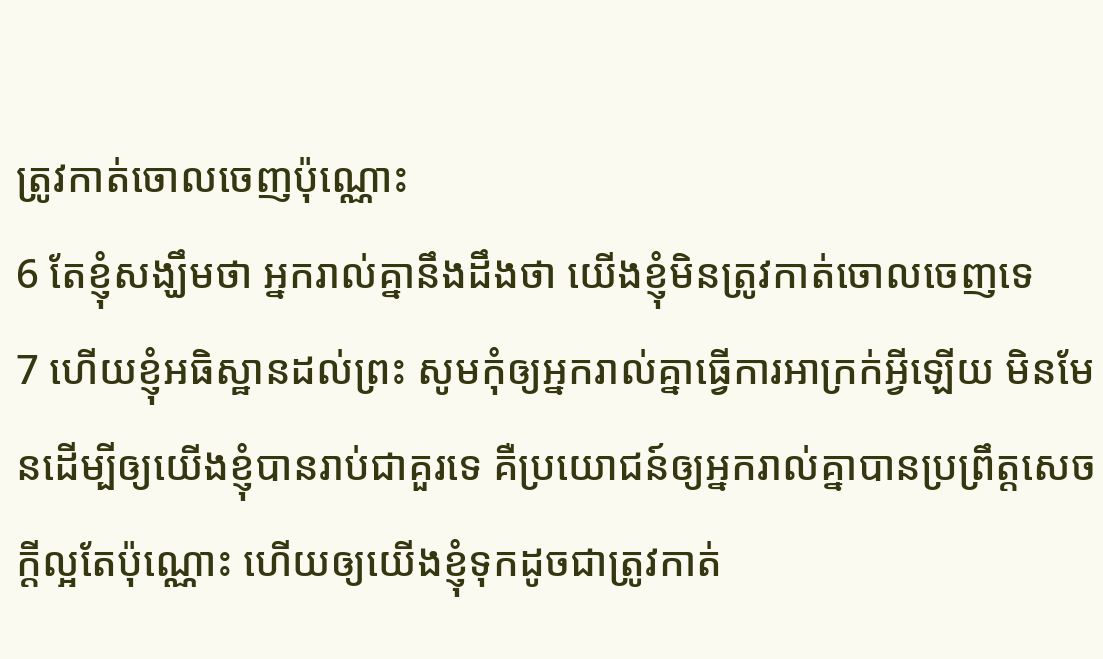ត្រូវកាត់ចោលចេញប៉ុណ្ណោះ
6 តែខ្ញុំសង្ឃឹមថា អ្នករាល់គ្នានឹងដឹងថា យើងខ្ញុំមិនត្រូវកាត់ចោលចេញទេ
7 ហើយខ្ញុំអធិស្ឋានដល់ព្រះ សូមកុំឲ្យអ្នករាល់គ្នាធ្វើការអាក្រក់អ្វីឡើយ មិនមែនដើម្បីឲ្យយើងខ្ញុំបានរាប់ជាគួរទេ គឺប្រយោជន៍ឲ្យអ្នករាល់គ្នាបានប្រព្រឹត្តសេចក្ដីល្អតែប៉ុណ្ណោះ ហើយឲ្យយើងខ្ញុំទុកដូចជាត្រូវកាត់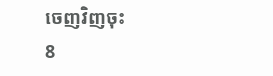ចេញវិញចុះ
8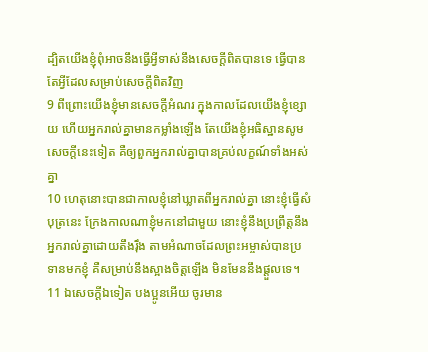ដ្បិតយើងខ្ញុំពុំអាចនឹងធ្វើអ្វីទាស់នឹងសេចក្ដីពិតបានទេ ធ្វើបានតែអ្វីដែលសម្រាប់សេចក្ដីពិតវិញ
9 ពីព្រោះយើងខ្ញុំមានសេចក្ដីអំណរ ក្នុងកាលដែលយើងខ្ញុំខ្សោយ ហើយអ្នករាល់គ្នាមានកម្លាំងឡើង តែយើងខ្ញុំអធិស្ឋានសូមសេចក្ដីនេះទៀត គឺឲ្យពួកអ្នករាល់គ្នាបានគ្រប់លក្ខណ៍ទាំងអស់គ្នា
10 ហេតុនោះបានជាកាលខ្ញុំនៅឃ្លាតពីអ្នករាល់គ្នា នោះខ្ញុំធ្វើសំបុត្រនេះ ក្រែងកាលណាខ្ញុំមកនៅជាមួយ នោះខ្ញុំនឹងប្រព្រឹត្តនឹងអ្នករាល់គ្នាដោយតឹងរ៉ឹង តាមអំណាចដែលព្រះអម្ចាស់បានប្រទានមកខ្ញុំ គឺសម្រាប់នឹងស្អាងចិត្តឡើង មិនមែននឹងផ្តួលទេ។
11 ឯសេចក្ដីឯទៀត បងប្អូនអើយ ចូរមាន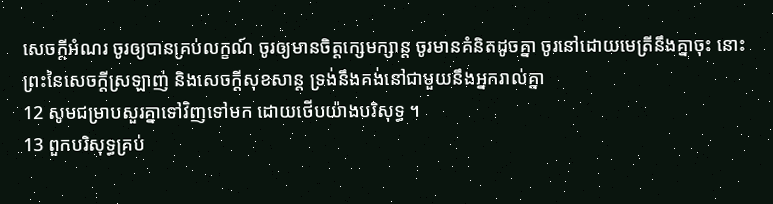សេចក្ដីអំណរ ចូរឲ្យបានគ្រប់លក្ខណ៍ ចូរឲ្យមានចិត្តក្សេមក្សាន្ត ចូរមានគំនិតដូចគ្នា ចូរនៅដោយមេត្រីនឹងគ្នាចុះ នោះព្រះនៃសេចក្ដីស្រឡាញ់ និងសេចក្ដីសុខសាន្ត ទ្រង់នឹងគង់នៅជាមួយនឹងអ្នករាល់គ្នា
12 សូមជម្រាបសួរគ្នាទៅវិញទៅមក ដោយថើបយ៉ាងបរិសុទ្ធ ។
13 ពួកបរិសុទ្ធគ្រប់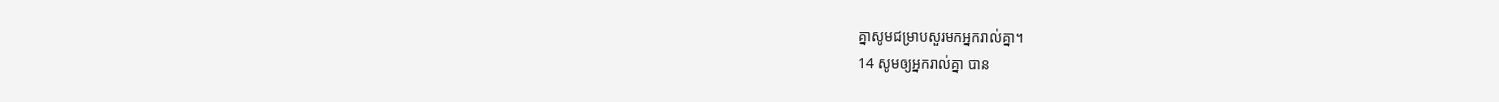គ្នាសូមជម្រាបសួរមកអ្នករាល់គ្នា។
14 សូមឲ្យអ្នករាល់គ្នា បាន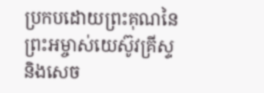ប្រកបដោយព្រះគុណនៃព្រះអម្ចាស់យេស៊ូវគ្រីស្ទ និងសេច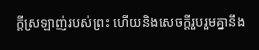ក្ដីស្រឡាញ់របស់ព្រះ ហើយនិងសេចក្ដីរួបរួមគ្នានឹង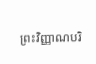ព្រះវិញ្ញាណបរិ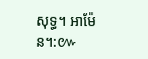សុទ្ធ។ អាម៉ែន។:៚